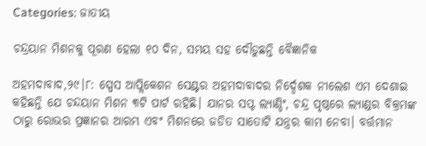Categories: ଜାତୀୟ

ଚନ୍ଦ୍ରୟାନ ମିଶନକୁ ପୂରଣ ହେଲା ୧୦ ଦିନ, ସମୟ ସହ ଦୌଡୁଛନ୍ତି ବୈଜ୍ଞାନିକ

ଅହମଦାବାଦ,୨୯।୮: ସ୍ପେସ ଆପ୍ଲିକେଶନ ସେଣ୍ଟର ଅହମଦାବାଦର ନିର୍ଦ୍ଦେଶକ ନୀଲେଶ ଏମ ଦେଶାଇ କହିଛନ୍ତି ଯେ ଚନ୍ଦୟାନ ମିଶନ ୩ଟି ପାର୍ଟ ରହିଛି। ଯାନର ସପ୍ଟ ଲ୍ୟାଣ୍ଡିଂ, ଚନ୍ଦ୍ର ପୃଷ୍ଠରେ ଲ୍ୟାଣ୍ଡର ବିକ୍ରମଙ୍କ ଠାରୁ ରୋଭର ପ୍ରଜ୍ଞାନର ଆରମ୍ଭ ଏବଂ ମିଶନରେ ଜଡିତ ସାତୋଟି ଯନ୍ତ୍ରର କାମ ନେବା। ବର୍ତ୍ତମାନ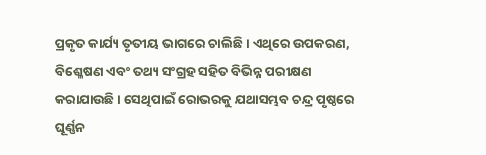ପ୍ରକୃତ କାର୍ଯ୍ୟ ତୃତୀୟ ଭାଗରେ ଚାଲିଛି । ଏଥିରେ ଉପକରଣ, ବିଶ୍ଳେଷଣ ଏବଂ ତଥ୍ୟ ସଂଗ୍ରହ ସହିତ ବିଭିନ୍ନ ପରୀକ୍ଷଣ କରାଯାଉଛି। ସେଥିପାଇଁ ରୋଭରକୁ ଯଥାସମ୍ଭବ ଚନ୍ଦ୍ର ପୃଷ୍ଠରେ ଘୂର୍ଣ୍ଣନ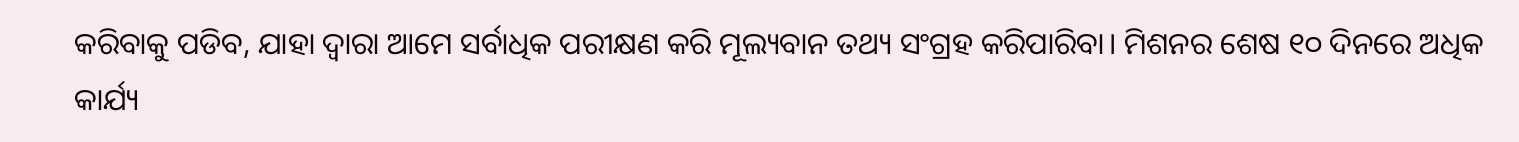କରିବାକୁ ପଡିବ, ଯାହା ଦ୍ୱାରା ଆମେ ସର୍ବାଧିକ ପରୀକ୍ଷଣ କରି ମୂଲ୍ୟବାନ ତଥ୍ୟ ସଂଗ୍ରହ କରିପାରିବା। ମିଶନର ଶେଷ ୧୦ ଦିନରେ ଅଧିକ କାର୍ଯ୍ୟ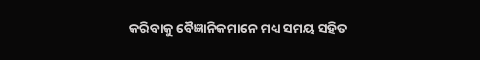କରିବାକୁ ବୈଜ୍ଞାନିକମାନେ ମଧ୍ୟ ସମୟ ସହିତ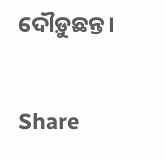ଦୌଡ଼ୁଛନ୍ତ।

Share